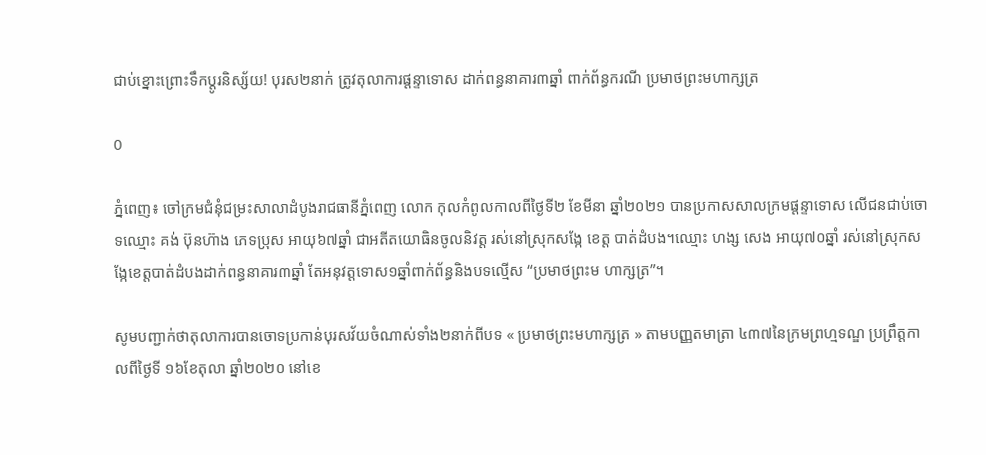ជាប់ខ្នោះព្រោះទឹកប្ដូរនិស្ស័យ! បុរស២នាក់ ត្រូវតុលាការផ្តន្ទាទោស ដាក់ពន្ធនាគារ៣ឆ្នាំ ពាក់ព័ន្ធករណី ប្រមាថព្រះមហាក្សត្រ

0

ភ្នំពេញ៖ ចៅក្រមជំនុំជម្រះសាលាដំបូងរាជធានីភ្នំពេញ លោក កុលកំពូលកាលពីថ្ងៃទី២ ខែមីនា ឆ្នាំ២០២១ បានប្រកាសសាលក្រមផ្តន្ទាទោស លើជនជាប់ចោទឈ្មោះ គង់ ប៊ុនហ៊ាង ភេទប្រុស អាយុ៦៧ឆ្នាំ ជាអតីតយោធិនចូលនិវត្ត រស់នៅស្រុកសង្កែ ខេត្ត បាត់ដំបង។ឈ្មោះ ហង្ស សេង អាយុ៧០ឆ្នាំ រស់នៅស្រុកសង្កែខេត្តបាត់ដំបងដាក់ពន្ធនាគារ៣ឆ្នាំ តែអនុវត្តទោស១ឆ្នាំពាក់ព័ន្ធនិងបទល្មើស “ប្រមាថព្រះម ហាក្សត្រ”។

សូមបញ្ជាក់ថាតុលាការបានចោទប្រកាន់បុរសវ័យចំណាស់ទាំង២នាក់ពីបទ « ប្រមាថព្រះមហាក្សត្រ » តាមបញ្ញតមាត្រា ៤៣៧នៃក្រមព្រហ្មទណ្ឌ ប្រព្រឹត្តកាលពីថ្ងៃទី ១៦ខែតុលា ឆ្នាំ២០២០ នៅខេ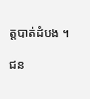ត្តបាត់ដំបង ។

ជន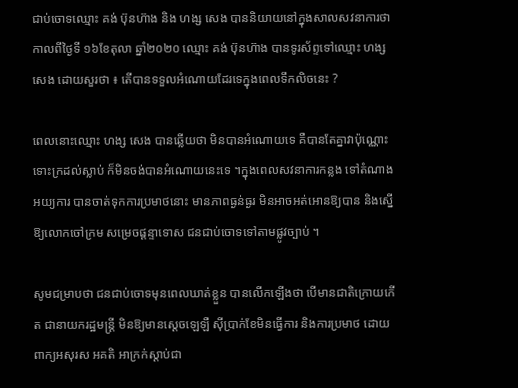ជាប់ចោទឈ្មោះ គង់ ប៊ុនហ៊ាង និង ហង្ស សេង បាននិយាយនៅក្នុងសាលសវនាការថា កាលពីថ្ងៃទី ១៦ខែតុលា ឆ្នាំ២០២០ ឈ្មោះ គង់ ប៊ុនហ៊ាង បានទូរស័ព្ទទៅឈ្មោះ ហង្ស សេង ដោយសួរថា ៖ តើបានទទួលអំណោយដែរទេក្នុងពេលទឹកលិចនេះ ?

ពេលនោះឈ្មោះ ហង្ស សេង បានឆ្លើយថា មិនបានអំណោយទេ គឺបានតែគ្នាវាប៉ុណ្ណោះ ទោះក្រដល់ស្លាប់ ក៏មិនចង់បានអំណោយនេះទេ ។ក្នុងពេលសវនាការកន្លង ទៅតំណាងអយ្យការ បានចាត់ទុកការប្រមាថនោះ មានភាពធ្ងន់ធ្ងរ មិនអាចអត់អោនឱ្យបាន និងស្នើឱ្យលោកចៅក្រម សម្រេចផ្ដន្ទាទោស ជនជាប់ចោទទៅតាមផ្លូវច្បាប់ ។

សូមជម្រាបថា ជនជាប់ចោទមុនពេលឃាត់ខ្លួន បានលើកឡើងថា បើមានជាតិក្រោយកើត ជានាយករដ្ឋមន្ត្រី មិនឱ្យមានស្ដេចឡេឡឺ ស៊ីប្រាក់ខែមិនធ្វើការ និងការប្រមាថ ដោយពាក្យអសុរស អគតិ អាក្រក់ស្ដាប់ជា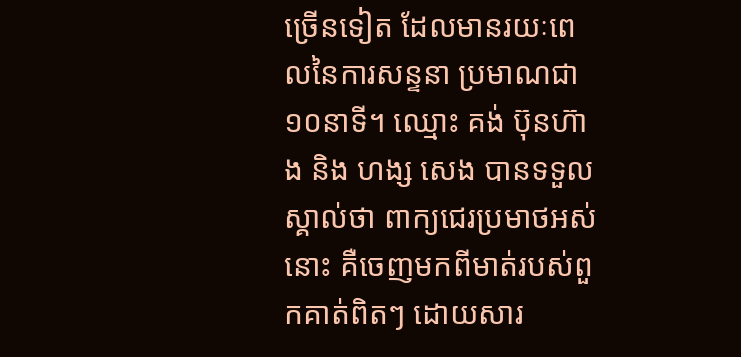ច្រើនទៀត ដែលមានរយៈពេលនៃការសន្ទនា ប្រមាណជា១០នាទី។ ឈ្មោះ គង់ ប៊ុនហ៊ាង និង ហង្ស សេង បានទទួលស្គាល់ថា ពាក្យជេរប្រមាថអស់នោះ គឺចេញមកពីមាត់របស់ពួកគាត់ពិតៗ ដោយសារ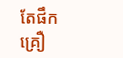តែផឹកគ្រឿ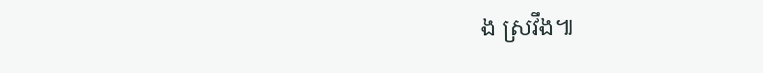ង ស្រវឹង៕